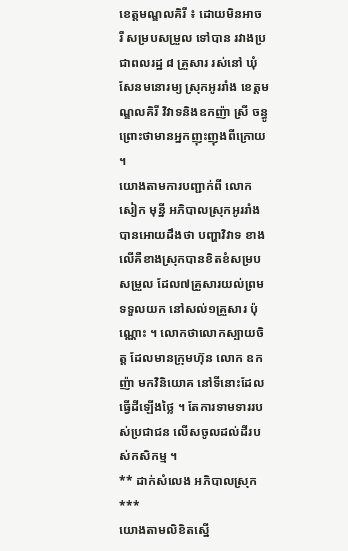ខេត្តមណ្ឌលគិរី ៖ ដោយមិនអាច រឺ សម្របសម្រួល ទៅបាន រវាងប្រជាពលរដ្ឋ ៨ គ្រួសារ រស់នៅ ឃុំសែនមនោរម្យ ស្រុកអូររាំង ខេត្តមណ្ឌលគិរី វិវាទនិងឧកញ៉ា ស្រី ចន្ធូ ព្រោះថាមានអ្នកញុះញុងពីក្រោយ ។
យោងតាមការបញ្ជាក់ពី លោក សៀក មុន្នី អភិបាលស្រុកអូររាំង បានអោយដឹងថា បញ្ហាវិវាទ ខាងលើគឺខាងស្រុកបានខិតខំសម្របសម្រួល ដែល៧គ្រួសារយល់ព្រមទទួលយក នៅសល់១គ្រួសារ ប៉ុណ្ណោះ ។ លោកថាលោកស្បាយចិត្ត ដែលមានក្រុមហ៊ុន លោក ឧកញ៉ា មកវិនិយោគ នៅទីនោះដែលធ្វើដីឡើងថ្លៃ ។ តែការទាមទាររបស់ប្រជាជន លើសចូលដល់ដីរបស់កសិកម្ម ។
** ដាក់សំលេង អភិបាលស្រុក ***
យោងតាមលិខិតស្នើ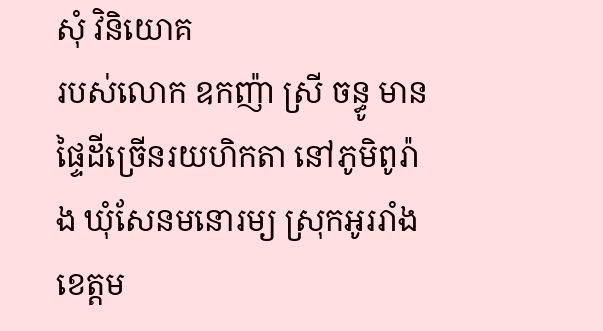សុំ វិនិយោគ
របស់លោក ឧកញ៉ា ស្រី ចន្ធូ មានផ្ទៃដីច្រើនរយហិកតា នៅភូមិពូរ៉ាង ឃុំសែនមនោរម្យ ស្រុកអូររាំង ខេត្តម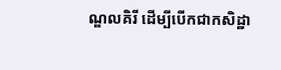ណ្ឌលគិរី ដើម្បីបើកជាកសិដ្ឋា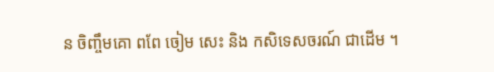ន ចិញ្ចឹមគោ ពពែ ចៀម សេះ និង កសិទេសចរណ៍ ជាដើម ។